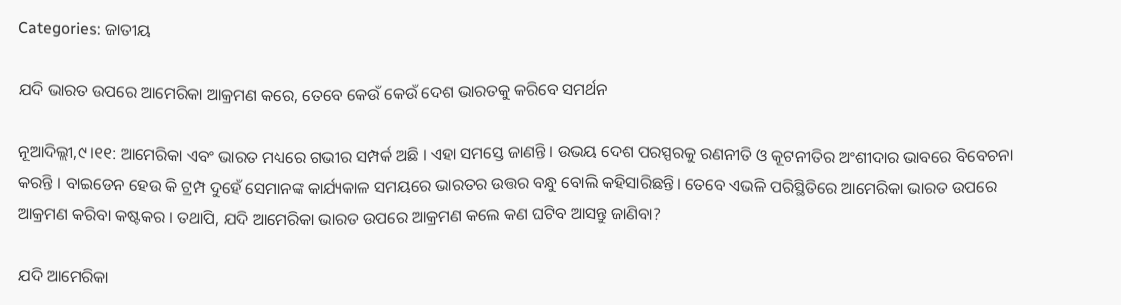Categories: ଜାତୀୟ

ଯଦି ଭାରତ ଉପରେ ଆମେରିକା ଆକ୍ରମଣ କରେ, ତେବେ କେଉଁ କେଉଁ ଦେଶ ଭାରତକୁ କରିବେ ସମର୍ଥନ

ନୂଆଦିଲ୍ଲୀ,୯।୧୧: ଆମେରିକା ଏବଂ ଭାରତ ମଧ୍ୟରେ ଗଭୀର ସମ୍ପର୍କ ଅଛି । ଏହା ସମସ୍ତେ ଜାଣନ୍ତି । ଉଭୟ ଦେଶ ପରସ୍ପରକୁ ରଣନୀତି ଓ କୂଟନୀତିର ଅଂଶୀଦାର ଭାବରେ ବିବେଚନା କରନ୍ତି । ବାଇଡେନ ହେଉ କି ଟ୍ରମ୍ପ ଦୁହେଁ ସେମାନଙ୍କ କାର୍ଯ୍ୟକାଳ ସମୟରେ ଭାରତର ଉତ୍ତର ବନ୍ଧୁ ବୋଲି କହିସାରିଛନ୍ତି। ତେବେ ଏଭଳି ପରିସ୍ଥିତିରେ ଆମେରିକା ଭାରତ ଉପରେ ଆକ୍ରମଣ କରିବା କଷ୍ଟକର । ତଥାପି, ଯଦି ଆମେରିକା ଭାରତ ଉପରେ ଆକ୍ରମଣ କଲେ କଣ ଘଟିବ ଆସନ୍ତୁ ଜାଣିବା?

ଯଦି ଆମେରିକା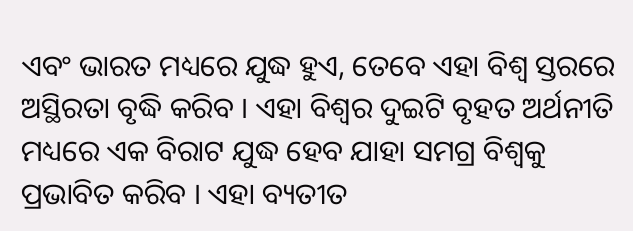ଏବଂ ଭାରତ ମଧ୍ୟରେ ଯୁଦ୍ଧ ହୁଏ, ତେବେ ଏହା ବିଶ୍ୱ ସ୍ତରରେ ଅସ୍ଥିରତା ବୃଦ୍ଧି କରିବ । ଏହା ବିଶ୍ୱର ଦୁଇଟି ବୃହତ ଅର୍ଥନୀତି ମଧ୍ୟରେ ଏକ ବିରାଟ ଯୁଦ୍ଧ ହେବ ଯାହା ସମଗ୍ର ବିଶ୍ୱକୁ ପ୍ରଭାବିତ କରିବ । ଏହା ବ୍ୟତୀତ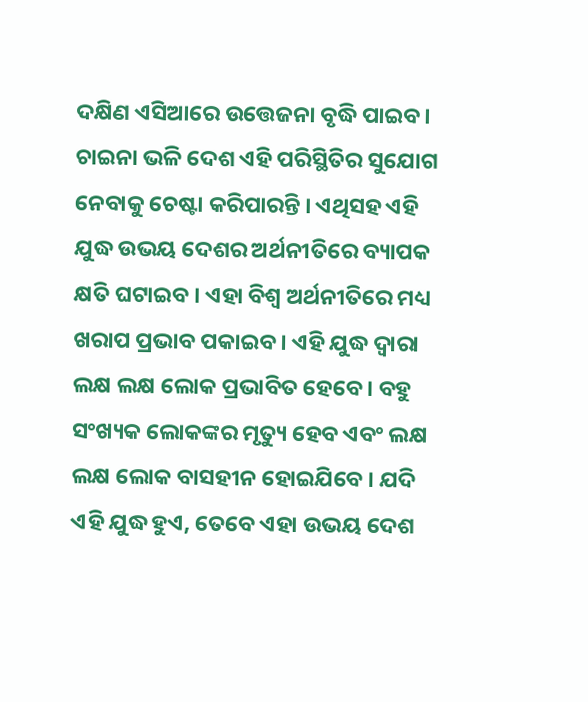ଦକ୍ଷିଣ ଏସିଆରେ ଉତ୍ତେଜନା ବୃଦ୍ଧି ପାଇବ। ଚାଇନା ଭଳି ଦେଶ ଏହି ପରିସ୍ଥିତିର ସୁଯୋଗ ନେବାକୁ ଚେଷ୍ଟା କରିପାରନ୍ତି । ଏଥିସହ ଏହି ଯୁଦ୍ଧ ଉଭୟ ଦେଶର ଅର୍ଥନୀତିରେ ବ୍ୟାପକ କ୍ଷତି ଘଟାଇବ । ଏହା ବିଶ୍ୱ ଅର୍ଥନୀତିରେ ମଧ୍ୟ ଖରାପ ପ୍ରଭାବ ପକାଇବ । ଏହି ଯୁଦ୍ଧ ଦ୍ୱାରା ଲକ୍ଷ ଲକ୍ଷ ଲୋକ ପ୍ରଭାବିତ ହେବେ । ବହୁ ସଂଖ୍ୟକ ଲୋକଙ୍କର ମୃତ୍ୟୁ ହେବ ଏବଂ ଲକ୍ଷ ଲକ୍ଷ ଲୋକ ବାସହୀନ ହୋଇଯିବେ । ଯଦି ଏହି ଯୁଦ୍ଧ ହୁଏ, ତେବେ ଏହା ଉଭୟ ଦେଶ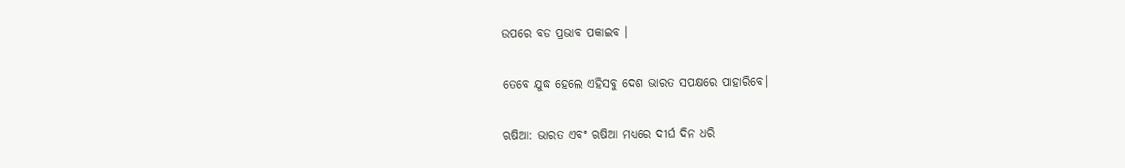ଉପରେ ବଡ ପ୍ରଭାବ ପକାଇବ ।

ତେବେ ଯୁଦ୍ଧ ହେଲେ ଏହିସବୁ ଦେଶ ଭାରତ ସପକ୍ଷରେ ପାହାରିବେ।

ଋଷିଆ: ଭାରତ ଏବଂ ଋଷିଆ ମଧ୍ୟରେ ଦୀର୍ଘ ଦିନ ଧରି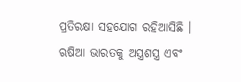ପ୍ରତିରକ୍ଷା ସହଯୋଗ ରହିଆସିଛି । ଋଷିଆ ଭାରତକୁ ଅସ୍ତ୍ରଶସ୍ତ୍ର ଏବଂ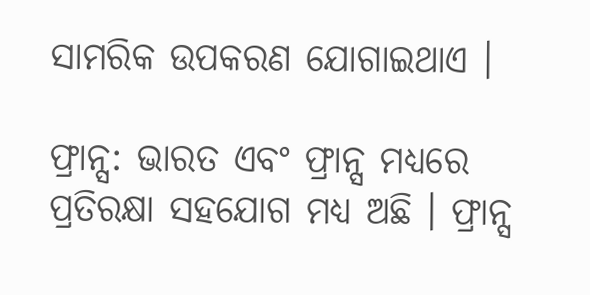ସାମରିକ ଉପକରଣ ଯୋଗାଇଥାଏ ।

ଫ୍ରାନ୍ସ: ଭାରତ ଏବଂ ଫ୍ରାନ୍ସ ମଧ୍ୟରେ ପ୍ରତିରକ୍ଷା ସହଯୋଗ ମଧ୍ୟ ଅଛି । ଫ୍ରାନ୍ସ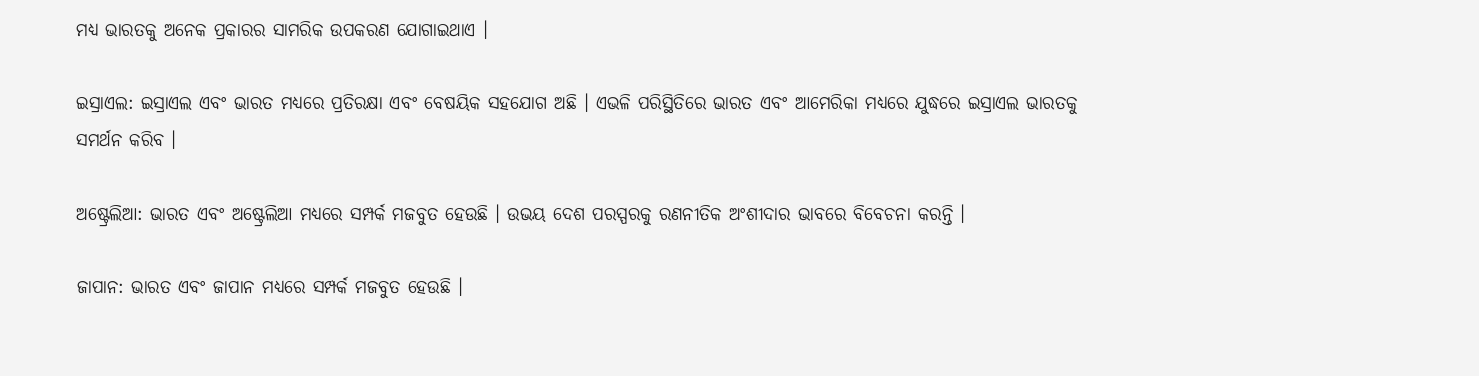ମଧ୍ୟ ଭାରତକୁ ଅନେକ ପ୍ରକାରର ସାମରିକ ଉପକରଣ ଯୋଗାଇଥାଏ ।

ଇସ୍ରାଏଲ: ଇସ୍ରାଏଲ ଏବଂ ଭାରତ ମଧ୍ୟରେ ପ୍ରତିରକ୍ଷା ଏବଂ ବେଷୟିକ ସହଯୋଗ ଅଛି । ଏଭଳି ପରିସ୍ଥିତିରେ ଭାରତ ଏବଂ ଆମେରିକା ମଧ୍ୟରେ ଯୁଦ୍ଧରେ ଇସ୍ରାଏଲ ଭାରତକୁ ସମର୍ଥନ କରିବ ।

ଅଷ୍ଟ୍ରେଲିଆ: ଭାରତ ଏବଂ ଅଷ୍ଟ୍ରେଲିଆ ମଧ୍ୟରେ ସମ୍ପର୍କ ମଜବୁତ ହେଉଛି । ଉଭୟ ଦେଶ ପରସ୍ପରକୁ ରଣନୀତିକ ଅଂଶୀଦାର ଭାବରେ ବିବେଚନା କରନ୍ତି ।

ଜାପାନ: ଭାରତ ଏବଂ ଜାପାନ ମଧ୍ୟରେ ସମ୍ପର୍କ ମଜବୁତ ହେଉଛି ।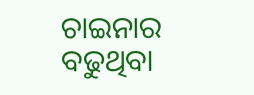ଚାଇନାର ବଢୁଥିବା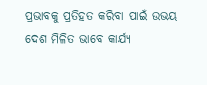ପ୍ରଭାବକୁ ପ୍ରତିହତ କରିବା ପାଇଁ ଉଭୟ ଦେଶ ମିଳିତ ଭାବେ କାର୍ଯ୍ୟ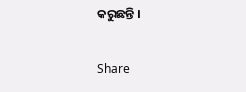କରୁଛନ୍ତି ।

Share